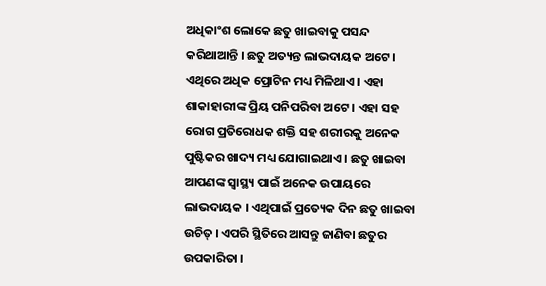ଅଧିକାଂଶ ଲୋକେ ଛତୁ ଖାଇବାକୁ ପସନ୍ଦ କରିଥାଆନ୍ତି । ଛତୁ ଅତ୍ୟନ୍ତ ଲାଭଦାୟକ ଅଟେ । ଏଥିରେ ଅଧିକ ପ୍ରୋଟିନ ମଧ୍ୟ ମିଳିଥାଏ । ଏହା ଶାକାହାରୀଙ୍କ ପ୍ରିୟ ପନିପରିବା ଅଟେ । ଏହା ସହ ରୋଗ ପ୍ରତିରୋଧକ ଶକ୍ତି ସହ ଶରୀରକୁ ଅନେକ ପୁଷ୍ଟିକର ଖାଦ୍ୟ ମଧ୍ୟ ଯୋଗାଇଥାଏ । ଛତୁ ଖାଇବା ଆପଣଙ୍କ ସ୍ବାସ୍ଥ୍ୟ ପାଇଁ ଅନେକ ଉପାୟରେ ଲାଭଦାୟକ । ଏଥିପାଇଁ ପ୍ରତ୍ୟେକ ଦିନ ଛତୁ ଖାଇବା ଉଚିତ୍ । ଏପରି ସ୍ଥିତିରେ ଆସନ୍ତୁ ଜାଣିବା ଛତୁର ଉପକାରିତା ।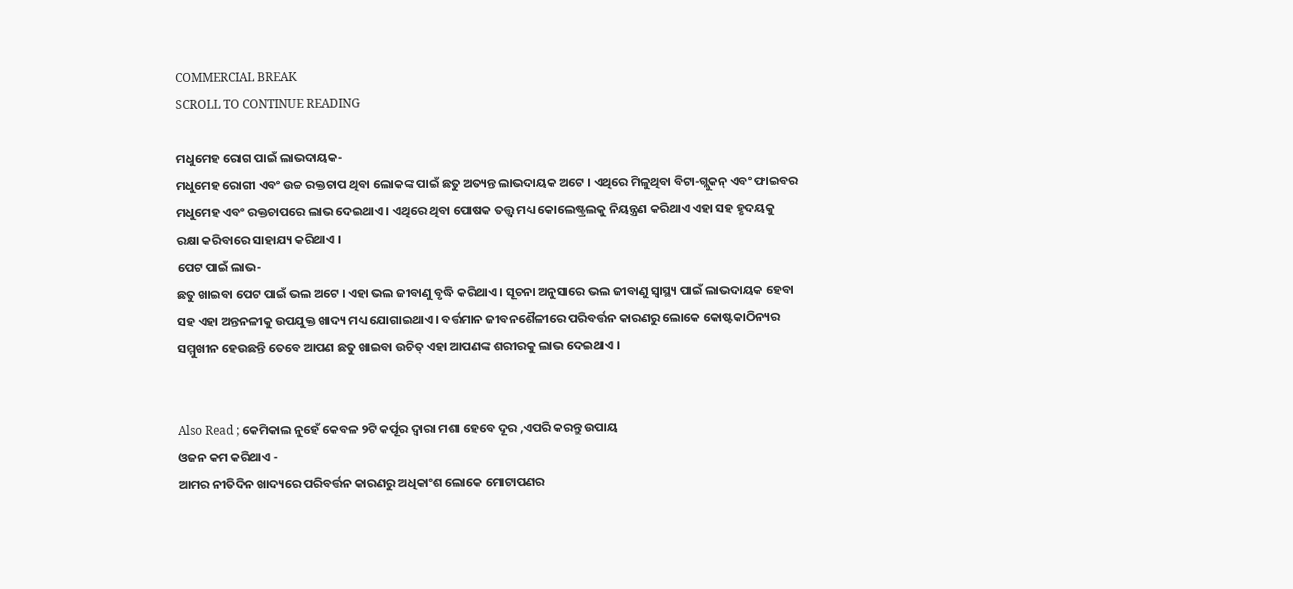COMMERCIAL BREAK
SCROLL TO CONTINUE READING

ମଧୁମେହ ରୋଗ ପାଇଁ ଲାଭଦାୟକ-
ମଧୁମେହ ରୋଗୀ ଏବଂ ଉଚ୍ଚ ରକ୍ତଚାପ ଥିବା ଲୋକଙ୍କ ପାଇଁ ଛତୁ ଅତ୍ୟନ୍ତ ଲାଭଦାୟକ ଅଟେ । ଏଥିରେ ମିଳୁଥିବା ବିଟା-ଗ୍ଲୁକନ୍ ଏବଂ ଫାଇବର ମଧୁମେହ ଏବଂ ରକ୍ତଚାପରେ ଲାଭ ଦେଇଥାଏ । ଏଥିରେ ଥିବା ପୋଷକ ତତ୍ତ୍ବ ମଧ୍ୟ କୋଲେଷ୍ଟ୍ରଲକୁ ନିୟନ୍ତ୍ରଣ କରିଥାଏ ଏହା ସହ ହୃଦୟକୁ ରକ୍ଷା କରିବାରେ ସାହାଯ୍ୟ କରିଥାଏ ।
ପେଟ ପାଇଁ ଲାଭ-
ଛତୁ ଖାଇବା ପେଟ ପାଇଁ ଭଲ ଅଟେ । ଏହା ଭଲ ଜୀବାଣୁ ବୃଦ୍ଧି କରିଥାଏ । ସୂଚନା ଅନୁସାରେ ଭଲ ଜୀବାଣୁ ସ୍ବାସ୍ଥ୍ୟ ପାଇଁ ଲାଭଦାୟକ ହେବା ସହ ଏହା ଅନ୍ତନଳୀକୁ ଉପଯୁକ୍ତ ଖାଦ୍ୟ ମଧ୍ୟ ଯୋଗାଇଥାଏ । ବର୍ତ୍ତମାନ ଜୀବନଶୈଳୀରେ ପରିବର୍ତ୍ତନ କାରଣରୁ ଲୋକେ କୋଷ୍ଟକାଠିନ୍ୟର ସମ୍ମୁଖୀନ ହେଉଛନ୍ତି ତେବେ ଆପଣ ଛତୁ ଖାଇବା ଉଚିତ୍ ଏହା ଆପଣଙ୍କ ଶରୀରକୁ ଲାଭ ଦେଇଥାଏ ।


Also Read ; କେମିକାଲ ନୁହେଁ କେବଳ ୨ଟି କର୍ପୂର ଦ୍ୱାରା ମଶା ହେବେ ଦୂର ,ଏପରି କରନ୍ତୁ ଉପାୟ
ଓଜନ କମ କରିଥାଏ -
ଆମର ନୀତିଦିନ ଖାଦ୍ୟରେ ପରିବର୍ତ୍ତନ କାରଣରୁ ଅଧିକାଂଶ ଲୋକେ ମୋଟାପଣର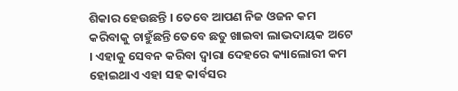ଶିକାର ହେଉଛନ୍ତି । ତେବେ ଆପଣ ନିଜ ଓଜନ କମ କରିବାକୁ ଚାହୁଁଛନ୍ତି ତେବେ ଛତୁ ଖାଇବା ଲାଭଦାୟକ ଅଟେ । ଏହାକୁ ସେବନ କରିବା ଦ୍ବାରା ଦେହରେ କ୍ୟାଲୋରୀ କମ ହୋଇଥାଏ ଏହା ସହ କାର୍ବସର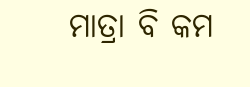ମାତ୍ରା ବି କମ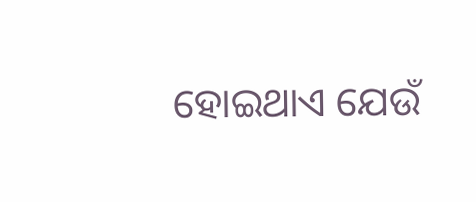ହୋଇଥାଏ ଯେଉଁ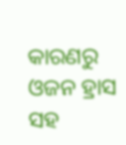କାରଣରୁ ଓଜନ ହ୍ରାସ ସହ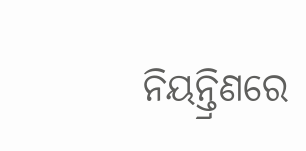ନିୟନ୍ତ୍ରିଣରେ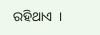ରହିଥାଏ  ।